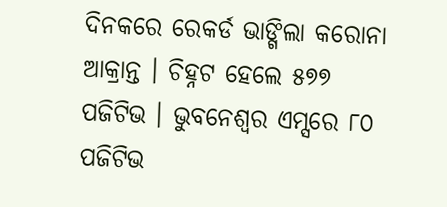ଦିନକରେ ରେକର୍ଡ ଭାଙ୍ଗିଲା କରୋନା ଆକ୍ରାନ୍ତ । ଚିହ୍ନଟ ହେଲେ ୫୭୭ ପଜିଟିଭ । ଭୁବନେଶ୍ୱର ଏମ୍ସରେ ୮୦ ପଜିଟିଭ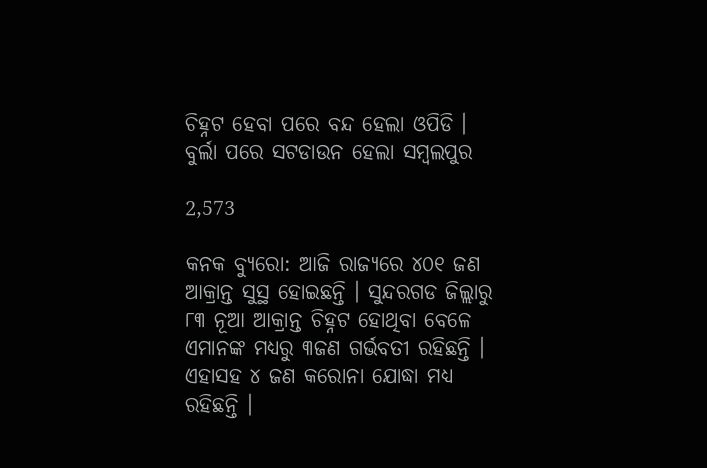ଚିହ୍ନଟ ହେବା ପରେ ବନ୍ଦ ହେଲା ଓପିଡି । ବୁର୍ଲା ପରେ ସଟଡାଉନ ହେଲା ସମ୍ବଲପୁର

2,573

କନକ ବ୍ୟୁରୋ: ଆଜି ରାଜ୍ୟରେ ୪୦୧ ଜଣ ଆକ୍ରାନ୍ତ ସୁସ୍ଥ ହୋଇଛନ୍ତି । ସୁନ୍ଦରଗଡ ଜିଲ୍ଲାରୁ ୮୩ ନୂଆ ଆକ୍ରାନ୍ତ ଚିହ୍ନଟ ହୋଥିବା ବେଳେ ଏମାନଙ୍କ ମଧ୍ୟରୁ ୩ଜଣ ଗର୍ଭବତୀ ରହିଛନ୍ତି । ଏହାସହ ୪ ଜଣ କରୋନା ଯୋଦ୍ଧା ମଧ୍ୟ ରହିଛନ୍ତି ।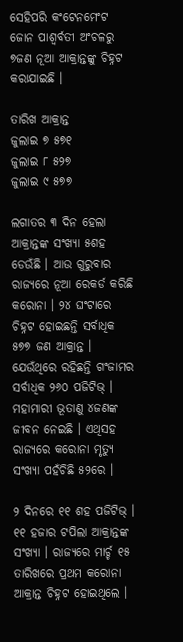ସେହିପରି କଂଟେନମେଂଟ ଜୋନ ପାଶ୍ୱର୍ବତୀ ଅଂଚଳରୁ ୭ଜଣ ନୂଆ ଆକ୍ରାନ୍ତଙ୍କୁ ଚିହ୍ନଟ କରାଯାଇଛି ।

ତାରିଖ ଆକ୍ରାନ୍ତ
ଜୁଲାଇ ୭ ୫୭୧
ଜୁଲାଇ ୮ ୫୨୭
ଜୁଲାଇ ୯ ୫୭୭

ଲଗାତର ୩ ଦିନ ହେଲା ଆକ୍ରାନ୍ତଙ୍କ ସଂଖ୍ୟା ୫ଶହ ଡେଉଁଛି । ଆଉ ଗୁରୁବାର ରାଜ୍ୟରେ ନୂଆ ରେକର୍ଡ କରିଛି କରୋନା । ୨୪ ଘଂଟାରେ ଚିହ୍ନଟ ହୋଇଛନ୍ତି ସର୍ବାଧିକ ୫୭୭ ଜଣ ଆକ୍ରାନ୍ତ । ଯେଉଁଥିରେ ରହିଛନ୍ତି ଗଂଜାମର ସର୍ବାଧିକ ୨୬୦ ପଜିଟିଭ୍ । ମହାମାରୀ ଭୂତାଣୁ ୪ଜଣଙ୍କ ଜୀବନ ନେଇଛି । ଏଥିସହ ରାଜ୍ୟରେ କରୋନା ମୃତ୍ୟୁ ସଂଖ୍ୟା ପହଁଚିଛି ୫୨ରେ ।

୨ ଦିନରେ ୧୧ ଶହ ପଜିଟିଭ୍ । ୧୧ ହଜାର ଟପିଲା ଆକ୍ରାନ୍ତଙ୍କ ସଂଖ୍ୟା । ରାଜ୍ୟରେ ମାର୍ଚ୍ଚ ୧୫ ତାରିଖରେ ପ୍ରଥମ କରୋନା ଆକ୍ରାନ୍ତ ଚିହ୍ନଟ ହୋଇଥିଲେ ।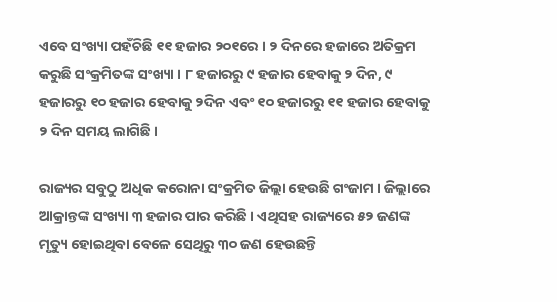ଏବେ ସଂଖ୍ୟା ପହଁଚିଛି ୧୧ ହଜାର ୨୦୧ରେ । ୨ ଦିନରେ ହଜାରେ ଅତିକ୍ରମ କରୁଛି ସଂକ୍ରମିତଙ୍କ ସଂଖ୍ୟା । ୮ ହଜାରରୁ ୯ ହଜାର ହେବାକୁ ୨ ଦିନ, ୯ ହଜାରରୁ ୧୦ ହଜାର ହେବାକୁ ୨ଦିନ ଏବଂ ୧୦ ହଜାରରୁ ୧୧ ହଜାର ହେବାକୁ ୨ ଦିନ ସମୟ ଲାଗିଛି ।

ରାଜ୍ୟର ସବୁଠୁ ଅଧିକ କରୋନା ସଂକ୍ରମିତ ଜିଲ୍ଲା ହେଉଛି ଗଂଜାମ । ଜିଲ୍ଲାରେ ଆକ୍ରାନ୍ତଙ୍କ ସଂଖ୍ୟା ୩ ହଜାର ପାର କରିଛି । ଏଥିସହ ରାଜ୍ୟରେ ୫୨ ଜଣଙ୍କ ମୃତ୍ୟୁ ହୋଇଥିବା ବେଳେ ସେଥିରୁ ୩୦ ଜଣ ହେଉଛନ୍ତି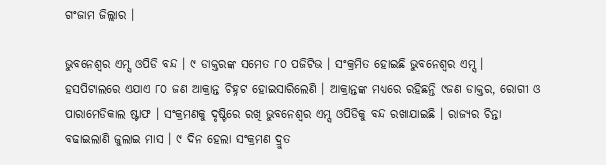ଗଂଜାମ ଜିଲ୍ଲାର ।

ଭୁବନେଶ୍ୱର ଏମ୍ସ ଓପିଡି ବନ୍ଦ । ୯ ଡାକ୍ତରଙ୍କ ସମେତ ୮୦ ପଜିଟିଭ । ସଂକ୍ରମିତ ହୋଇଛି ଭୁବନେଶ୍ୱର ଏମ୍ସ । ହସପିଟାଲରେ ଏଯାଏ ୮୦ ଜଣ ଆକ୍ରାନ୍ତ ଚିହ୍ନଟ ହୋଇସାରିଲେଣି । ଆକ୍ରାନ୍ତଙ୍କ ମଧ୍ୟରେ ରହିଛନ୍ତି ୯ଜଣ ଡାକ୍ତର, ରୋଗୀ ଓ ପାରାମେଡିକାଲ ଷ୍ଟାଫ । ସଂକ୍ରମଣକୁ ଦୃଷ୍ଟିରେ ରଖି ଭୁବନେଶ୍ୱର ଏମ୍ସ ଓପିଡିକୁ ବନ୍ଦ ରଖାଯାଇଛି । ରାଜ୍ୟର ଚିନ୍ତା ବଢାଇଲାଣି ଜୁଲାଇ ମାସ । ୯ ଦିନ ହେଲା ସଂକ୍ରମଣ ଦ୍ରୁତ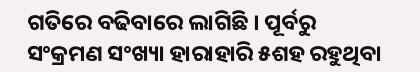ଗତିରେ ବଢିବାରେ ଲାଗିଛି । ପୂର୍ବରୁ ସଂକ୍ରମଣ ସଂଖ୍ୟା ହାରାହାରି ୫ଶହ ରହୁଥିବା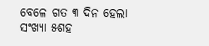ବେଳେ ଗତ ୩ ଦିନ ହେଲା ସଂଖ୍ୟା ୫ଶହ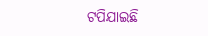ଟପିଯାଇଛି